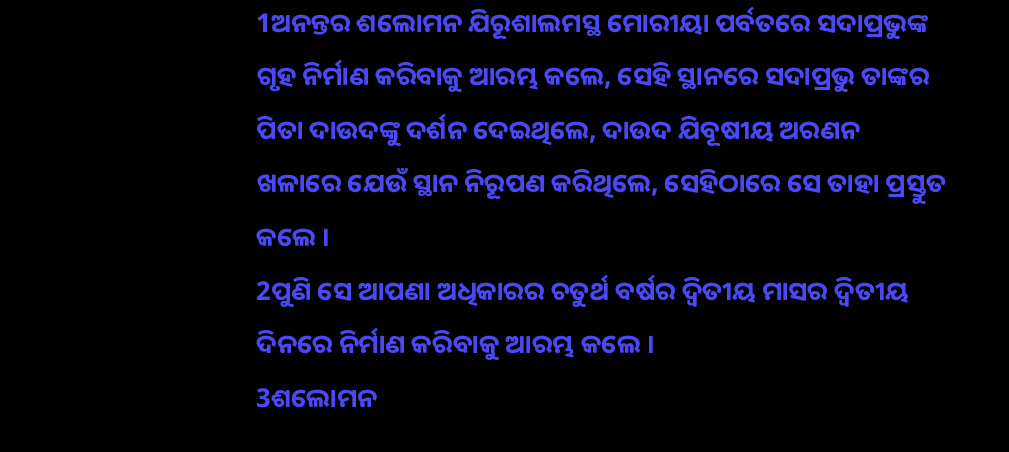1ଅନନ୍ତର ଶଲୋମନ ଯିରୂଶାଲମସ୍ଥ ମୋରୀୟା ପର୍ବତରେ ସଦାପ୍ରଭୁଙ୍କ ଗୃହ ନିର୍ମାଣ କରିବାକୁ ଆରମ୍ଭ କଲେ, ସେହି ସ୍ଥାନରେ ସଦାପ୍ରଭୁ ତାଙ୍କର ପିତା ଦାଉଦଙ୍କୁ ଦର୍ଶନ ଦେଇଥିଲେ, ଦାଉଦ ଯିବୂଷୀୟ ଅରଣନ ଖଳାରେ ଯେଉଁ ସ୍ଥାନ ନିରୂପଣ କରିଥିଲେ, ସେହିଠାରେ ସେ ତାହା ପ୍ରସ୍ତୁତ କଲେ ।
2ପୁଣି ସେ ଆପଣା ଅଧିକାରର ଚତୁର୍ଥ ବର୍ଷର ଦ୍ୱିତୀୟ ମାସର ଦ୍ୱିତୀୟ ଦିନରେ ନିର୍ମାଣ କରିବାକୁ ଆରମ୍ଭ କଲେ ।
3ଶଲୋମନ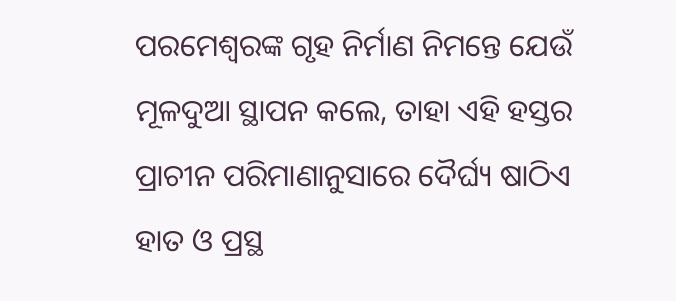ପରମେଶ୍ୱରଙ୍କ ଗୃହ ନିର୍ମାଣ ନିମନ୍ତେ ଯେଉଁ ମୂଳଦୁଆ ସ୍ଥାପନ କଲେ, ତାହା ଏହି ହସ୍ତର ପ୍ରାଚୀନ ପରିମାଣାନୁସାରେ ଦୈର୍ଘ୍ୟ ଷାଠିଏ ହାତ ଓ ପ୍ରସ୍ଥ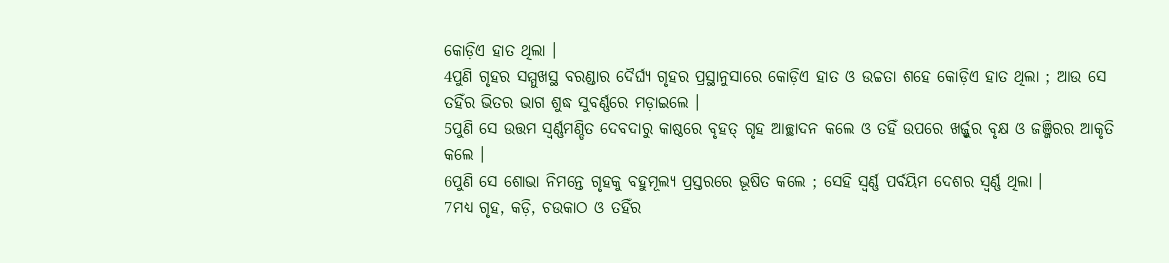କୋଡ଼ିଏ ହାତ ଥିଲା ।
4ପୁଣି ଗୃହର ସମ୍ମୁଖସ୍ଥ ବରଣ୍ଡାର ଦୈର୍ଘ୍ୟ ଗୃହର ପ୍ରସ୍ଥାନୁସାରେ କୋଡ଼ିଏ ହାତ ଓ ଉଚ୍ଚତା ଶହେ କୋଡ଼ିଏ ହାତ ଥିଲା ; ଆଉ ସେ ତହିଁର ଭିତର ଭାଗ ଶୁଦ୍ଧ ସୁବର୍ଣ୍ଣରେ ମଡ଼ାଇଲେ ।
5ପୁଣି ସେ ଉତ୍ତମ ସ୍ୱର୍ଣ୍ଣମଣ୍ଡିତ ଦେବଦାରୁ କାଷ୍ଠରେ ବୃହତ୍ ଗୃହ ଆଚ୍ଛାଦନ କଲେ ଓ ତହିଁ ଉପରେ ଖର୍ଜ୍ଜୁର ବୃକ୍ଷ ଓ ଜଞ୍ଜିରର ଆକୃତି କଲେ ।
6ପୁଣି ସେ ଶୋଭା ନିମନ୍ତେ ଗୃହକୁ ବହୁମୂଲ୍ୟ ପ୍ରସ୍ତରରେ ଭୂଷିତ କଲେ ; ସେହି ସ୍ୱର୍ଣ୍ଣ ପର୍ବୟିମ ଦେଶର ସ୍ୱର୍ଣ୍ଣ ଥିଲା ।
7ମଧ୍ୟ ଗୃହ, କଡ଼ି, ଚଉକାଠ ଓ ତହିଁର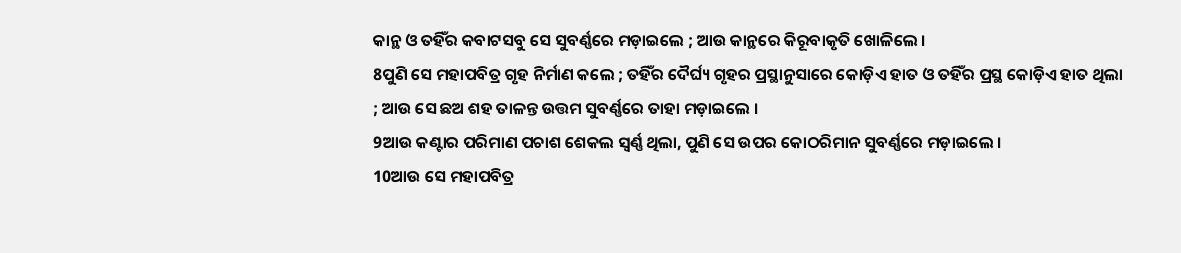କାନ୍ଥ ଓ ତହିଁର କବାଟସବୁ ସେ ସୁବର୍ଣ୍ଣରେ ମଡ଼ାଇଲେ ; ଆଉ କାନ୍ଥରେ କିରୂବାକୃତି ଖୋଳିଲେ ।
8ପୁଣି ସେ ମହାପବିତ୍ର ଗୃହ ନିର୍ମାଣ କଲେ ; ତହିଁର ଦୈର୍ଘ୍ୟ ଗୃହର ପ୍ରସ୍ଥାନୁସାରେ କୋଡ଼ିଏ ହାତ ଓ ତହିଁର ପ୍ରସ୍ଥ କୋଡ଼ିଏ ହାତ ଥିଲା ; ଆଉ ସେ ଛଅ ଶହ ତାଳନ୍ତ ଉତ୍ତମ ସୁବର୍ଣ୍ଣରେ ତାହା ମଡ଼ାଇଲେ ।
9ଆଉ କଣ୍ଟାର ପରିମାଣ ପଚାଶ ଶେକଲ ସ୍ୱର୍ଣ୍ଣ ଥିଲା, ପୁଣି ସେ ଉପର କୋଠରିମାନ ସୁବର୍ଣ୍ଣରେ ମଡ଼ାଇଲେ ।
10ଆଉ ସେ ମହାପବିତ୍ର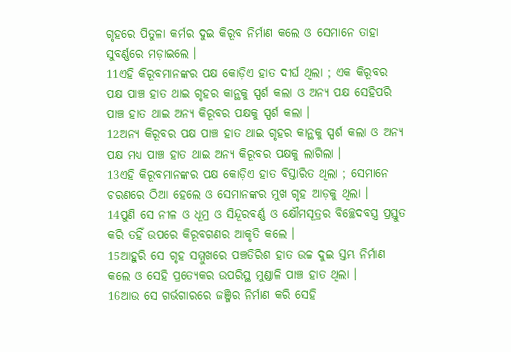ଗୃହରେ ପିତୁଳା କର୍ମର ଦୁଇ କିରୂବ ନିର୍ମାଣ କଲେ ଓ ସେମାନେ ତାହା ସୁବର୍ଣ୍ଣରେ ମଡ଼ାଇଲେ ।
11ଏହି କିରୂବମାନଙ୍କର ପକ୍ଷ କୋଡ଼ିଏ ହାତ ଦୀର୍ଘ ଥିଲା ; ଏକ କିରୂବର ପକ୍ଷ ପାଞ୍ଚ ହାତ ଥାଇ ଗୃହର କାନ୍ଥକୁ ସ୍ପର୍ଶ କଲା ଓ ଅନ୍ୟ ପକ୍ଷ ସେହିପରି ପାଞ୍ଚ ହାତ ଥାଇ ଅନ୍ୟ କିରୂବର ପକ୍ଷକୁ ସ୍ପର୍ଶ କଲା ।
12ଅନ୍ୟ କିରୂବର ପକ୍ଷ ପାଞ୍ଚ ହାତ ଥାଇ ଗୃହର କାନ୍ଥକୁ ସ୍ପର୍ଶ କଲା ଓ ଅନ୍ୟ ପକ୍ଷ ମଧ୍ୟ ପାଞ୍ଚ ହାତ ଥାଇ ଅନ୍ୟ କିରୂବର ପକ୍ଷକୁ ଲାଗିଲା ।
13ଏହି କିରୂବମାନଙ୍କର ପକ୍ଷ କୋଡ଼ିଏ ହାତ ବିସ୍ତାରିତ ଥିଲା ; ସେମାନେ ଚରଣରେ ଠିଆ ହେଲେ ଓ ସେମାନଙ୍କର ମୁଖ ଗୃହ ଆଡ଼କୁ ଥିଲା ।
14ପୁଣି ସେ ନୀଳ ଓ ଧୂମ୍ର ଓ ସିନ୍ଦୂରବର୍ଣ୍ଣ ଓ କ୍ଷୌମସୂତ୍ରର ବିଚ୍ଛେଦବସ୍ତ୍ର ପ୍ରସ୍ତୁତ କରି ତହିଁ ଉପରେ କିରୂବଗଣର ଆକୃତି କଲେ ।
15ଆହୁରି ସେ ଗୃହ ସମ୍ମୁଖରେ ପଞ୍ଚତିରିଶ ହାତ ଉଚ୍ଚ ଦୁଇ ସ୍ତମ୍ଭ ନିର୍ମାଣ କଲେ ଓ ସେହି ପ୍ରତ୍ୟେକର ଉପରିସ୍ଥ ମୁଣ୍ଡାଳି ପାଞ୍ଚ ହାତ ଥିଲା ।
16ଆଉ ସେ ଗର୍ଭଗାରରେ ଜଞ୍ଜିର ନିର୍ମାଣ କରି ସେହି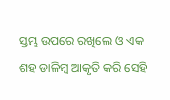ସ୍ତମ୍ଭ ଉପରେ ରଖିଲେ ଓ ଏକ ଶହ ଡାଳିମ୍ବ ଆକୃତି କରି ସେହି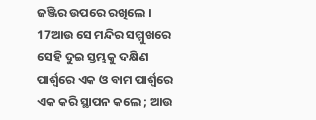ଜଞ୍ଜିର ଉପରେ ରଖିଲେ ।
17ଆଉ ସେ ମନ୍ଦିର ସମ୍ମୁଖରେ ସେହି ଦୁଇ ସ୍ତମ୍ଭକୁ ଦକ୍ଷିଣ ପାର୍ଶ୍ଵରେ ଏକ ଓ ବାମ ପାର୍ଶ୍ଵରେ ଏକ କରି ସ୍ଥାପନ କଲେ ; ଆଉ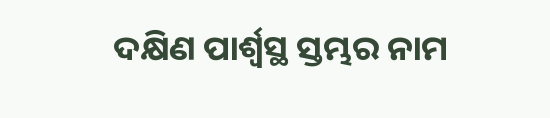ଦକ୍ଷିଣ ପାର୍ଶ୍ଵସ୍ଥ ସ୍ତମ୍ଭର ନାମ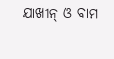ଯାଖୀନ୍ ଓ ବାମ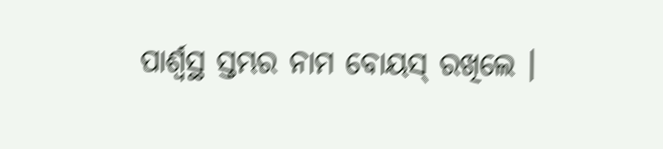ପାର୍ଶ୍ଵସ୍ଥ ସ୍ତମ୍ଭର ନାମ ବୋୟସ୍ ରଖିଲେ ।